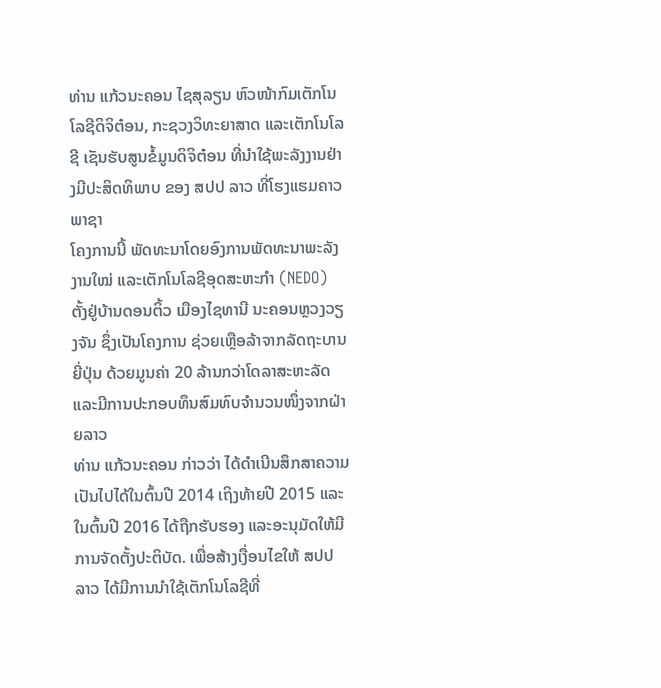ທ່ານ ແກ້ວນະຄອນ ໄຊສຸລຽນ ຫົວໜ້າກົມເຕັກໂນໂລຊີດິຈິຕ໋ອນ, ກະຊວງວິທະຍາສາດ ແລະເຕັກໂນໂລຊີ ເຊັນຮັບສູນຂໍ້ມູນດິຈິຕ໋ອນ ທີ່ນຳໃຊ້ພະລັງງານຢ່າງມີປະສິດທິພາບ ຂອງ ສປປ ລາວ ທີ່ໂຮງແຮມຄາວພາຊາ
ໂຄງການນີ້ ພັດທະນາໂດຍອົງການພັດທະນາພະລັງງານໃໝ່ ແລະເຕັກໂນໂລຊີອຸດສະຫະກຳ (NEDO) ຕັ້ງຢູ່ບ້ານດອນຕິ້ວ ເມືອງໄຊທານີ ນະຄອນຫຼວງວຽງຈັນ ຊຶ່ງເປັນໂຄງການ ຊ່ວຍເຫຼືອລ້າຈາກລັດຖະບານຍີ່ປຸ່ນ ດ້ວຍມູນຄ່າ 20 ລ້ານກວ່າໂດລາສະຫະລັດ ແລະມີການປະກອບທຶນສົມທົບຈໍານວນໜຶ່ງຈາກຝ່າຍລາວ
ທ່ານ ແກ້ວນະຄອນ ກ່າວວ່າ ໄດ້ດໍາເນີນສຶກສາຄວາມເປັນໄປໄດ້ໃນຕົ້ນປີ 2014 ເຖິງທ້າຍປີ 2015 ແລະໃນຕົ້ນປີ 2016 ໄດ້ຖືກຮັບຮອງ ແລະອະນຸມັດໃຫ້ມີການຈັດຕັ້ງປະຕິບັດ. ເພື່ອສ້າງເງື່ອນໄຂໃຫ້ ສປປ ລາວ ໄດ້ມີການນໍາໃຊ້ເຕັກໂນໂລຊີທີ່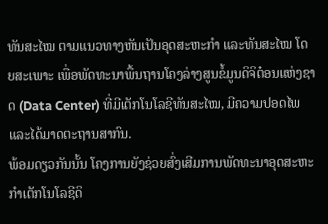ທັນສະໄໝ ຕາມແນວທາງຫັນເປັນອຸດສະຫະກຳ ແລະທັນສະໄໝ ໂດຍສະເພາະ ເພື່ອພັດທະນາພື້ນຖານໂຄງລ່າງສູນຂໍ້ມູນດິຈິຕ໋ອນແຫ່ງຊາດ (Data Center) ທີ່ມີເຕັກໂນໂລຊີທັນສະໄໝ, ມີຄວາມປອດໄພ ແລະໄດ້ມາດຕະຖານສາກົນ.
ພ້ອມດຽວກັນນັ້ນ ໂຄງການຍັງຊ່ວຍສົ່ງເສີມການພັດທະນາອຸດສະຫະກຳເຕັກໂນໂລຊີດິ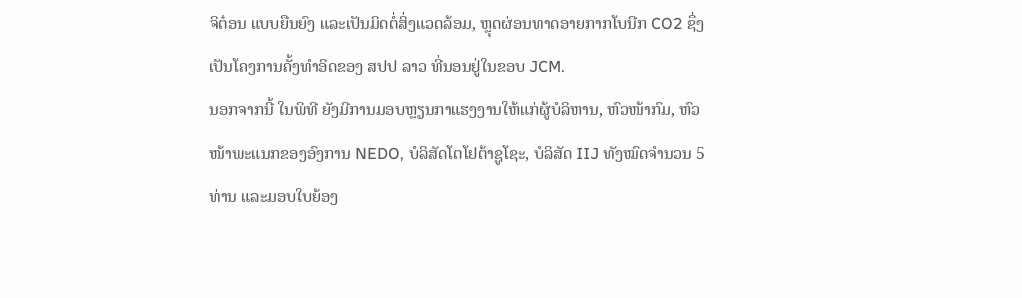ຈິຕ໋ອນ ແບບຍືນຍົງ ແລະເປັນມິດຕໍ່ສິ່ງແວດລ້ອມ, ຫຼຸດຜ່ອນທາດອາຍກາກໂບນີກ CO2 ຊຶ່ງເປັນໂຄງການຄັ້ງທຳອິດຂອງ ສປປ ລາວ ທີ່ນອນຢູ່ໃນຂອບ JCM.
ນອກຈາກນີ້ ໃນພິທີ ຍັງມີການມອບຫຼຽນກາແຮງງານໃຫ້ແກ່ຜູ້ບໍລິຫານ, ຫົວໜ້າກົມ, ຫົວໜ້າພະແນກຂອງອົງການ NEDO, ບໍລິສັດໂຕໂຢຕ້າຊູໂຊະ, ບໍລິສັດ IIJ ທັງໝົດຈໍານວນ 5 ທ່ານ ແລະມອບໃບຍ້ອງ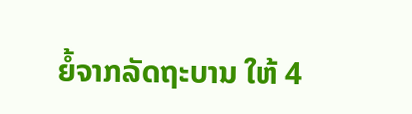ຍໍ້ຈາກລັດຖະບານ ໃຫ້ 4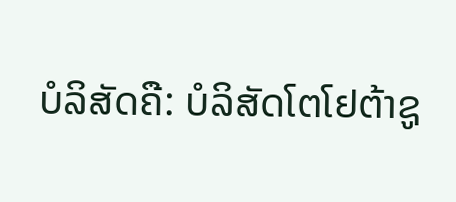ບໍລິສັດຄື: ບໍລິສັດໂຕໂຢຕ້າຊູ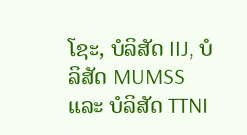ໂຊະ, ບໍລິສັດ IIJ, ບໍລິສັດ MUMSS ແລະ ບໍລິສັດ TTNI